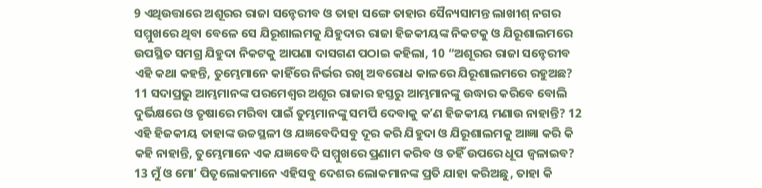9 ଏଥିଉତ୍ତାରେ ଅଶୂରର ରାଜା ସନ୍ହେରୀବ ଓ ତାହା ସଙ୍ଗେ ତାହାର ସୈନ୍ୟସାମନ୍ତ ଲାଖୀଶ୍ ନଗର ସମ୍ମୁଖରେ ଥିବା ବେଳେ ସେ ଯିରୂଶାଲମକୁ ଯିହୁଦାର ରାଜା ହିଜକୀୟଙ୍କ ନିକଟକୁ ଓ ଯିରୂଶାଲମରେ ଉପସ୍ଥିତ ସମଗ୍ର ଯିହୁଦା ନିକଟକୁ ଆପଣା ଦାସଗଣ ପଠାଇ କହିଲା, 10 “ଅଶୂରର ରାଜା ସନ୍ହେରୀବ ଏହି କଥା କହନ୍ତି, ତୁମ୍ଭେମାନେ କାହିଁରେ ନିର୍ଭର ରଖି ଅବରୋଧ କାଳରେ ଯିରୂଶାଲମରେ ରହୁଅଛ? 11 ସଦାପ୍ରଭୁ ଆମ୍ଭମାନଙ୍କ ପରମେଶ୍ୱର ଅଶୂର ରାଜାର ହସ୍ତରୁ ଆମ୍ଭମାନଙ୍କୁ ଉଦ୍ଧାର କରିବେ ବୋଲି ଦୁର୍ଭିକ୍ଷରେ ଓ ତୃଷାରେ ମରିବା ପାଇଁ ତୁମ୍ଭମାନଙ୍କୁ ସମର୍ପି ଦେବାକୁ କʼଣ ହିଜକୀୟ ମଣାଉ ନାହାନ୍ତି? 12 ଏହି ହିଜକୀୟ ତାହାଙ୍କ ଉଚ୍ଚସ୍ଥଳୀ ଓ ଯଜ୍ଞବେଦିସବୁ ଦୂର କରି ଯିହୁଦା ଓ ଯିରୂଶାଲମକୁ ଆଜ୍ଞା କରି କି କହି ନାହାନ୍ତି, ତୁମ୍ଭେମାନେ ଏକ ଯଜ୍ଞବେଦି ସମ୍ମୁଖରେ ପ୍ରଣାମ କରିବ ଓ ତହିଁ ଉପରେ ଧୂପ ଜ୍ୱଳାଇବ? 13 ମୁଁ ଓ ମୋʼ ପିତୃଲୋକମାନେ ଏହିସବୁ ଦେଶର ଲୋକମାନଙ୍କ ପ୍ରତି ଯାହା କରିଅଛୁ, ତାହା କି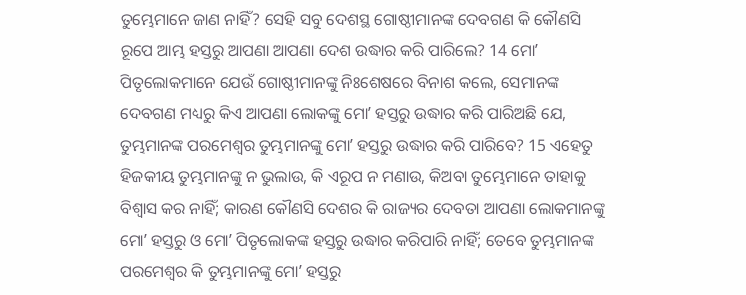ତୁମ୍ଭେମାନେ ଜାଣ ନାହିଁ? ସେହି ସବୁ ଦେଶସ୍ଥ ଗୋଷ୍ଠୀମାନଙ୍କ ଦେବଗଣ କି କୌଣସି ରୂପେ ଆମ୍ଭ ହସ୍ତରୁ ଆପଣା ଆପଣା ଦେଶ ଉଦ୍ଧାର କରି ପାରିଲେ? 14 ମୋʼ ପିତୃଲୋକମାନେ ଯେଉଁ ଗୋଷ୍ଠୀମାନଙ୍କୁ ନିଃଶେଷରେ ବିନାଶ କଲେ, ସେମାନଙ୍କ ଦେବଗଣ ମଧ୍ୟରୁ କିଏ ଆପଣା ଲୋକଙ୍କୁ ମୋʼ ହସ୍ତରୁ ଉଦ୍ଧାର କରି ପାରିଅଛି ଯେ, ତୁମ୍ଭମାନଙ୍କ ପରମେଶ୍ୱର ତୁମ୍ଭମାନଙ୍କୁ ମୋʼ ହସ୍ତରୁ ଉଦ୍ଧାର କରି ପାରିବେ? 15 ଏହେତୁ ହିଜକୀୟ ତୁମ୍ଭମାନଙ୍କୁ ନ ଭୁଲାଉ, କି ଏରୂପ ନ ମଣାଉ, କିଅବା ତୁମ୍ଭେମାନେ ତାହାକୁ ବିଶ୍ୱାସ କର ନାହିଁ; କାରଣ କୌଣସି ଦେଶର କି ରାଜ୍ୟର ଦେବତା ଆପଣା ଲୋକମାନଙ୍କୁ ମୋʼ ହସ୍ତରୁ ଓ ମୋʼ ପିତୃଲୋକଙ୍କ ହସ୍ତରୁ ଉଦ୍ଧାର କରିପାରି ନାହିଁ; ତେବେ ତୁମ୍ଭମାନଙ୍କ ପରମେଶ୍ୱର କି ତୁମ୍ଭମାନଙ୍କୁ ମୋʼ ହସ୍ତରୁ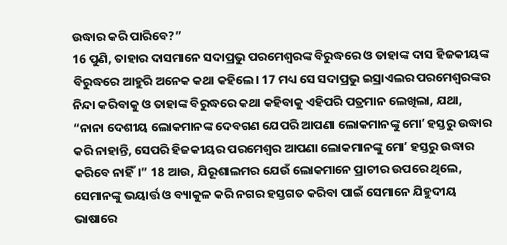ଉଦ୍ଧାର କରି ପାରିବେ?”
16 ପୁଣି, ତାହାର ଦାସମାନେ ସଦାପ୍ରଭୁ ପରମେଶ୍ୱରଙ୍କ ବିରୁଦ୍ଧରେ ଓ ତାହାଙ୍କ ଦାସ ହିଜକୀୟଙ୍କ ବିରୁଦ୍ଧରେ ଆହୁରି ଅନେକ କଥା କହିଲେ। 17 ମଧ୍ୟ ସେ ସଦାପ୍ରଭୁ ଇସ୍ରାଏଲର ପରମେଶ୍ୱରଙ୍କର ନିନ୍ଦା କରିବାକୁ ଓ ତାହାଙ୍କ ବିରୁଦ୍ଧରେ କଥା କହିବାକୁ ଏହିପରି ପତ୍ରମାନ ଲେଖିଲା, ଯଥା, “ନାନା ଦେଶୀୟ ଲୋକମାନଙ୍କ ଦେବଗଣ ଯେପରି ଆପଣା ଲୋକମାନଙ୍କୁ ମୋʼ ହସ୍ତରୁ ଉଦ୍ଧାର କରି ନାହାନ୍ତି, ସେପରି ହିଜକୀୟର ପରମେଶ୍ୱର ଆପଣା ଲୋକମାନଙ୍କୁ ମୋʼ ହସ୍ତରୁ ଉଦ୍ଧାର କରିବେ ନାହିଁ।” 18 ଆଉ, ଯିରୂଶାଲମର ଯେଉଁ ଲୋକମାନେ ପ୍ରାଚୀର ଉପରେ ଥିଲେ, ସେମାନଙ୍କୁ ଭୟାର୍ତ୍ତ ଓ ବ୍ୟାକୁଳ କରି ନଗର ହସ୍ତଗତ କରିବା ପାଇଁ ସେମାନେ ଯିହୁଦୀୟ ଭାଷାରେ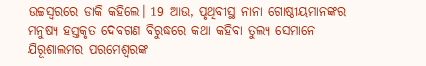ଉଚ୍ଚସ୍ୱରରେ ଡାକି କହିଲେ। 19 ଆଉ, ପୃଥିବୀସ୍ଥ ନାନା ଗୋଷ୍ଠୀୟମାନଙ୍କର ମନୁଷ୍ୟ ହସ୍ତକୃତ ଦେବଗଣ ବିରୁଦ୍ଧରେ କଥା କହିବା ତୁଲ୍ୟ ସେମାନେ ଯିରୂଶାଲମର ପରମେଶ୍ୱରଙ୍କ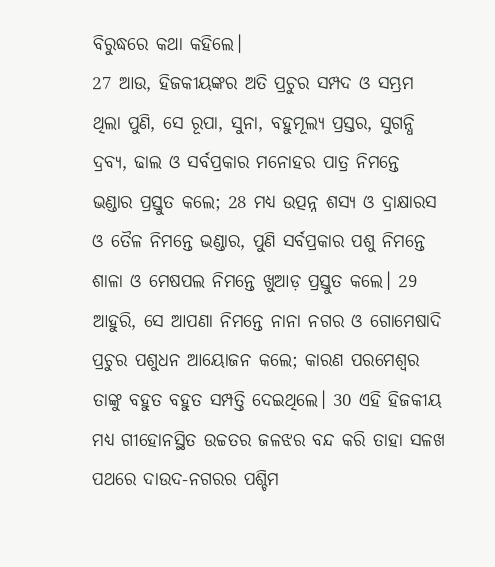ବିରୁଦ୍ଧରେ କଥା କହିଲେ।
27 ଆଉ, ହିଜକୀୟଙ୍କର ଅତି ପ୍ରଚୁର ସମ୍ପଦ ଓ ସମ୍ଭ୍ରମ ଥିଲା ପୁଣି, ସେ ରୂପା, ସୁନା, ବହୁମୂଲ୍ୟ ପ୍ରସ୍ତର, ସୁଗନ୍ଧି ଦ୍ରବ୍ୟ, ଢାଲ ଓ ସର୍ବପ୍ରକାର ମନୋହର ପାତ୍ର ନିମନ୍ତେ ଭଣ୍ଡାର ପ୍ରସ୍ତୁତ କଲେ; 28 ମଧ୍ୟ ଉତ୍ପନ୍ନ ଶସ୍ୟ ଓ ଦ୍ରାକ୍ଷାରସ ଓ ତୈଳ ନିମନ୍ତେ ଭଣ୍ଡାର, ପୁଣି ସର୍ବପ୍ରକାର ପଶୁ ନିମନ୍ତେ ଶାଳା ଓ ମେଷପଲ ନିମନ୍ତେ ଖୁଆଡ଼ ପ୍ରସ୍ତୁତ କଲେ। 29 ଆହୁରି, ସେ ଆପଣା ନିମନ୍ତେ ନାନା ନଗର ଓ ଗୋମେଷାଦି ପ୍ରଚୁର ପଶୁଧନ ଆୟୋଜନ କଲେ; କାରଣ ପରମେଶ୍ୱର ତାଙ୍କୁ ବହୁତ ବହୁତ ସମ୍ପତ୍ତି ଦେଇଥିଲେ। 30 ଏହି ହିଜକୀୟ ମଧ୍ୟ ଗୀହୋନସ୍ଥିତ ଉଚ୍ଚତର ଜଳଝର ବନ୍ଦ କରି ତାହା ସଳଖ ପଥରେ ଦାଉଦ-ନଗରର ପଶ୍ଚିମ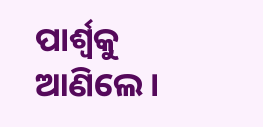ପାର୍ଶ୍ୱକୁ ଆଣିଲେ।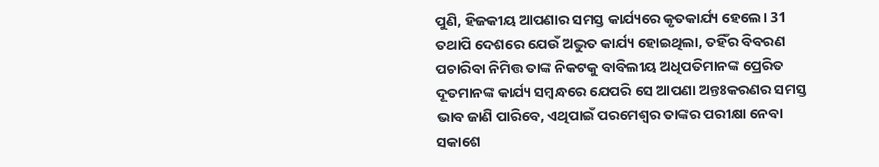ପୁଣି, ହିଜକୀୟ ଆପଣାର ସମସ୍ତ କାର୍ଯ୍ୟରେ କୃତକାର୍ଯ୍ୟ ହେଲେ। 31 ତଥାପି ଦେଶରେ ଯେଉଁ ଅଦ୍ଭୁତ କାର୍ଯ୍ୟ ହୋଇଥିଲା, ତହିଁର ବିବରଣ ପଚାରିବା ନିମିତ୍ତ ତାଙ୍କ ନିକଟକୁ ବାବିଲୀୟ ଅଧିପତିମାନଙ୍କ ପ୍ରେରିତ ଦୂତମାନଙ୍କ କାର୍ଯ୍ୟ ସମ୍ବନ୍ଧରେ ଯେପରି ସେ ଆପଣା ଅନ୍ତଃକରଣର ସମସ୍ତ ଭାବ ଜାଣି ପାରିବେ, ଏଥିପାଇଁ ପରମେଶ୍ୱର ତାଙ୍କର ପରୀକ୍ଷା ନେବା ସକାଶେ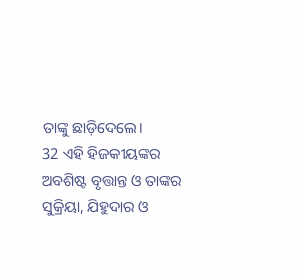ତାଙ୍କୁ ଛାଡ଼ିଦେଲେ।
32 ଏହି ହିଜକୀୟଙ୍କର ଅବଶିଷ୍ଟ ବୃତ୍ତାନ୍ତ ଓ ତାଙ୍କର ସୁକ୍ରିୟା, ଯିହୁଦାର ଓ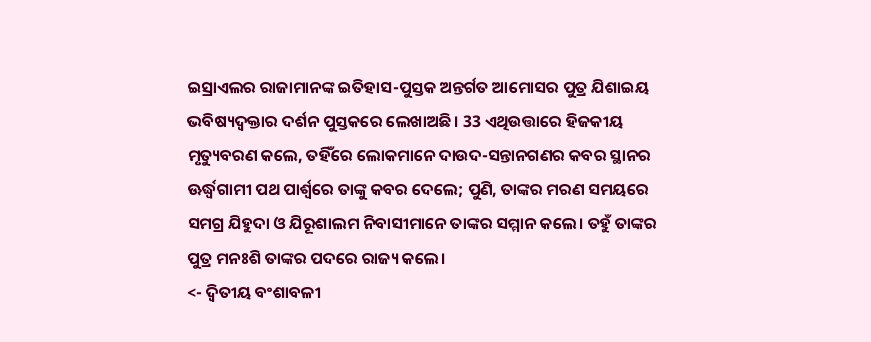ଇସ୍ରାଏଲର ରାଜାମାନଙ୍କ ଇତିହାସ-ପୁସ୍ତକ ଅନ୍ତର୍ଗତ ଆମୋସର ପୁତ୍ର ଯିଶାଇୟ ଭବିଷ୍ୟଦ୍ବକ୍ତାର ଦର୍ଶନ ପୁସ୍ତକରେ ଲେଖାଅଛି। 33 ଏଥିଉତ୍ତାରେ ହିଜକୀୟ ମୃତ୍ୟୁବରଣ କଲେ, ତହିଁରେ ଲୋକମାନେ ଦାଉଦ-ସନ୍ତାନଗଣର କବର ସ୍ଥାନର ଊର୍ଦ୍ଧ୍ୱଗାମୀ ପଥ ପାର୍ଶ୍ୱରେ ତାଙ୍କୁ କବର ଦେଲେ; ପୁଣି, ତାଙ୍କର ମରଣ ସମୟରେ ସମଗ୍ର ଯିହୁଦା ଓ ଯିରୂଶାଲମ ନିବାସୀମାନେ ତାଙ୍କର ସମ୍ମାନ କଲେ। ତହୁଁ ତାଙ୍କର ପୁତ୍ର ମନଃଶି ତାଙ୍କର ପଦରେ ରାଜ୍ୟ କଲେ।
<- ଦ୍ୱିତୀୟ ବଂଶାବଳୀ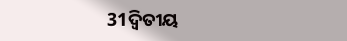31ଦ୍ୱିତୀୟ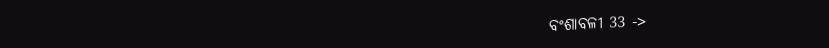ବଂଶାବଳୀ 33 ->